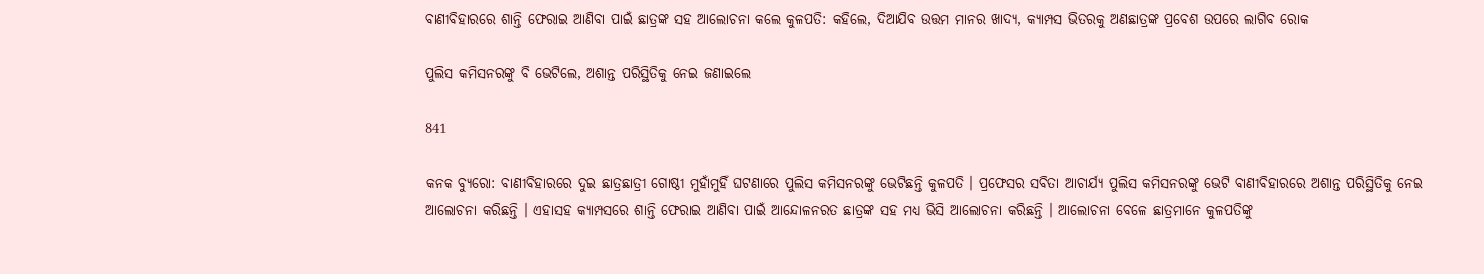ବାଣୀବିହାରରେ ଶାନ୍ତି ଫେରାଇ ଆଣିବା ପାଇଁ ଛାତ୍ରଙ୍କ ସହ ଆଲୋଚନା କଲେ କୁଳପତି: କହିଲେ, ଦିଆଯିବ ଉତ୍ତମ ମାନର ଖାଦ୍ୟ, କ୍ୟାମ୍ପସ ଭିତରକୁ ଅଣଛାତ୍ରଙ୍କ ପ୍ରବେଶ ଉପରେ ଲାଗିବ ରୋକ

ପୁଲିସ କମିସନରଙ୍କୁ ବି ଭେଟିଲେ, ଅଶାନ୍ତ ପରିସ୍ଥିତିକୁ ନେଇ ଜଣାଇଲେ

841

କନକ ବ୍ୟୁରୋ: ବାଣୀବିହାରରେ ଦୁଇ ଛାତ୍ରଛାତ୍ରୀ ଗୋଷ୍ଠୀ ମୁହାଁମୁହିଁ ଘଟଣାରେ ପୁଲିସ କମିସନରଙ୍କୁ ଭେଟିଛନ୍ତି କୁଳପତି । ପ୍ରଫେସର ସବିତା ଆଚାର୍ଯ୍ୟ ପୁଲିସ କମିସନରଙ୍କୁ ଭେଟି ବାଣୀବିହାରରେ ଅଶାନ୍ତ ପରିସ୍ଥିତିକୁ ନେଇ ଆଲୋଚନା କରିଛନ୍ତି । ଏହାସହ କ୍ୟାମ୍ପସରେ ଶାନ୍ତି ଫେରାଇ ଆଣିବା ପାଇଁ ଆନ୍ଦୋଳନରତ ଛାତ୍ରଙ୍କ ସହ ମଧ୍ୟ ଭିସି ଆଲୋଚନା କରିଛନ୍ତି । ଆଲୋଚନା ବେଳେ ଛାତ୍ରମାନେ କୁଳପତିଙ୍କୁ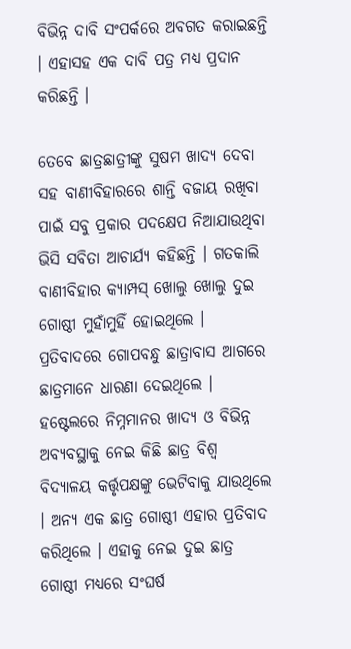ବିଭିନ୍ନ ଦାବି ସଂପର୍କରେ ଅବଗତ କରାଇଛନ୍ତି । ଏହାସହ ଏକ ଦାବି ପତ୍ର ମଧ୍ୟ ପ୍ରଦାନ କରିଛନ୍ତି ।

ତେବେ ଛାତ୍ରଛାତ୍ରୀଙ୍କୁ ସୁଷମ ଖାଦ୍ୟ ଦେବା ସହ ବାଣୀବିହାରରେ ଶାନ୍ତି ବଜାୟ ରଖିବା ପାଇଁ ସବୁ ପ୍ରକାର ପଦକ୍ଷେପ ନିଆଯାଉଥିବା ଭିସି ସବିତା ଆଚାର୍ଯ୍ୟ କହିଛନ୍ତି । ଗତକାଲି ବାଣୀବିହାର କ୍ୟାମ୍ପସ୍ ଖୋଲୁ ଖୋଲୁ ଦୁଇ ଗୋଷ୍ଠୀ ମୁହାଁମୁହିଁ ହୋଇଥିଲେ । ପ୍ରତିବାଦରେ ଗୋପବନ୍ଧୁ ଛାତ୍ରାବାସ ଆଗରେ ଛାତ୍ରମାନେ ଧାରଣା ଦେଇଥିଲେ । ହଷ୍ଟେଲରେ ନିମ୍ନମାନର ଖାଦ୍ୟ ଓ ବିଭିନ୍ନ ଅବ୍ୟବସ୍ଥାକୁ ନେଇ କିଛି ଛାତ୍ର ବିଶ୍ୱ ବିଦ୍ୟାଳୟ କର୍ତ୍ତୃପକ୍ଷଙ୍କୁ ଭେଟିବାକୁ ଯାଉଥିଲେ । ଅନ୍ୟ ଏକ ଛାତ୍ର ଗୋଷ୍ଠୀ ଏହାର ପ୍ରତିବାଦ କରିଥିଲେ । ଏହାକୁ ନେଇ ଦୁଇ ଛାତ୍ର ଗୋଷ୍ଠୀ ମଧ୍ୟରେ ସଂଘର୍ଷ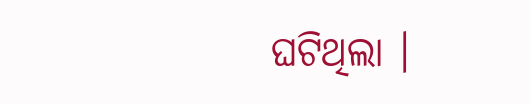ଘଟିଥିଲା ।